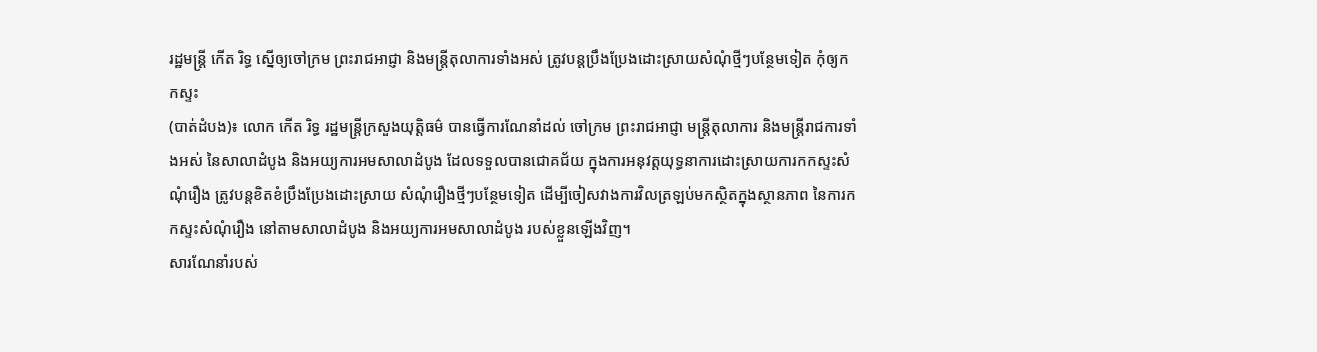រដ្ឋមន្ដ្រី កើត រិទ្ធ ស្នើឲ្យចៅក្រម ព្រះរាជអាជ្ញា និងមន្ដ្រីតុលាការទាំងអស់ ត្រូវបន្ដប្រឹងប្រែងដោះស្រាយសំណុំថ្មីៗបន្ថែមទៀត កុំឲ្យកកស្ទះ
(បាត់ដំបង)៖ លោក កើត រិទ្ធ រដ្ឋមន្ដ្រីក្រសួងយុត្តិធម៌ បានធ្វើការណែនាំដល់ ចៅក្រម ព្រះរាជអាជ្ញា មន្រ្តីតុលាការ និងមន្រ្តីរាជការទាំងអស់ នៃសាលាដំបូង និងអយ្យការអមសាលាដំបូង ដែលទទួលបានជោគជ័យ ក្នុងការអនុវត្តយុទ្ធនាការដោះស្រាយការកកស្ទះសំណុំរឿង ត្រូវបន្តខិតខំប្រឹងប្រែងដោះស្រាយ សំណុំរឿងថ្មីៗបន្ថែមទៀត ដើម្បីចៀសវាងការវិលត្រឡប់មកស្ថិតក្នុងស្ថានភាព នៃការកកស្ទះសំណុំរឿង នៅតាមសាលាដំបូង និងអយ្យការអមសាលាដំបូង របស់ខ្លួនឡើងវិញ។
សារណែនាំរបស់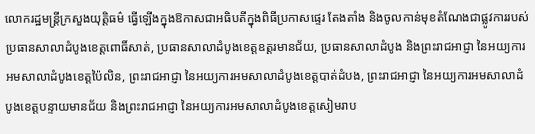លោករដ្ឋមន្ដ្រីក្រសួងយុត្តិធម៌ ធ្វើឡើងក្នុងឱកាសជាអធិបតីក្នុងពិធីប្រកាសផ្ទេរ តែងតាំង និងចូលកាន់មុខតំណែងជាផ្លូវការរបស់ ប្រធានសាលាដំបូងខេត្តពោធិ៍សាត់, ប្រធានសាលាដំបូងខេត្តឧត្តរមានជ័យ, ប្រធានសាលាដំបូង និងព្រះរាជអាជ្ញា នៃអយ្យការអមសាលាដំបូងខេត្តប៉ៃលិន, ព្រះរាជអាជ្ញា នៃអយ្យការអមសាលាដំបូងខេត្តបាត់ដំបង, ព្រះរាជអាជ្ញា នៃអយ្យការអមសាលាដំបូងខេត្តបន្ទាយមានជ័យ និងព្រះរាជអាជ្ញា នៃអយ្យការអមសាលាដំបូងខេត្តសៀមរាប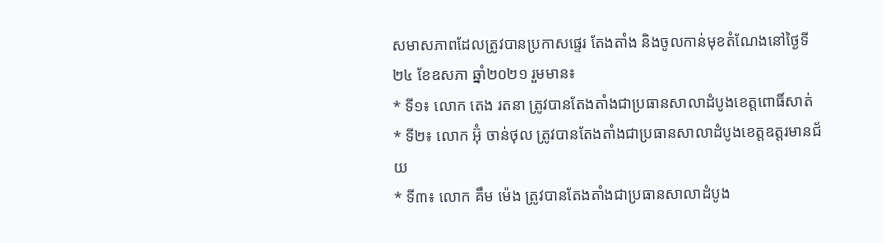សមាសភាពដែលត្រូវបានប្រកាសផ្ទេរ តែងតាំង និងចូលកាន់មុខតំណែងនៅថ្ងៃទី២៤ ខែឧសភា ឆ្នាំ២០២១ រួមមាន៖
* ទី១៖ លោក តេង រតនា ត្រូវបានតែងតាំងជាប្រធានសាលាដំបូងខេត្តពោធិ៍សាត់
* ទី២៖ លោក អ៊ុំ ចាន់ថុល ត្រូវបានតែងតាំងជាប្រធានសាលាដំបូងខេត្តឧត្តរមានជ័យ
* ទី៣៖ លោក គឹម ម៉េង ត្រូវបានតែងតាំងជាប្រធានសាលាដំបូង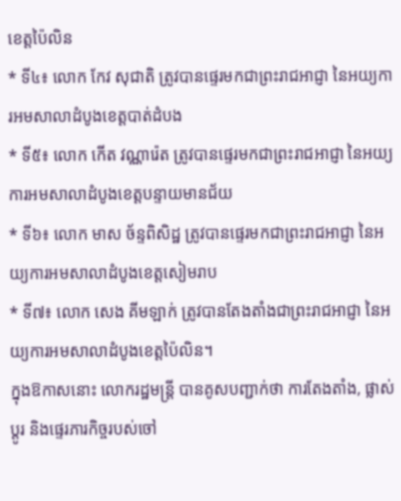ខេត្តប៉ៃលិន
* ទី៤៖ លោក កែវ សុជាតិ ត្រូវបានផ្ទេរមកជាព្រះរាជអាជ្ញា នៃអយ្យការអមសាលាដំបូងខេត្តបាត់ដំបង
* ទី៥៖ លោក កើត វណ្ណារ៉េត ត្រូវបានផ្ទេរមកជាព្រះរាជអាជ្ញា នៃអយ្យការអមសាលាដំបូងខេត្តបន្ទាយមានជ័យ
* ទី៦៖ លោក មាស ច័ន្ទពិសិដ្ឋ ត្រូវបានផ្ទេរមកជាព្រះរាជអាជ្ញា នៃអយ្យការអមសាលាដំបូងខេត្តសៀមរាប
* ទី៧៖ លោក សេង គីមឡាក់ ត្រូវបានតែងតាំងជាព្រះរាជអាជ្ញា នៃអយ្យការអមសាលាដំបូងខេត្តប៉ៃលិន។
ក្នុងឱកាសនោះ លោករដ្ឋមន្រ្តី បានគូសបញ្ជាក់ថា ការតែងតាំង, ផ្លាស់ប្តូរ និងផ្ទេរភារកិច្ចរបស់ចៅ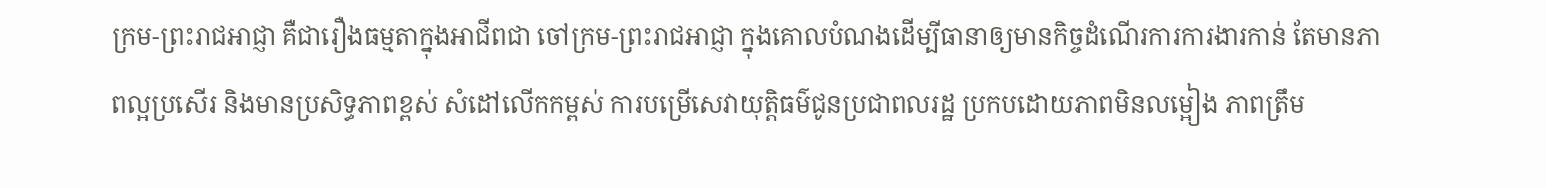ក្រម-ព្រះរាជអាជ្ញា គឺជារឿងធម្មតាក្នុងអាជីពជា ចៅក្រម-ព្រះរាជអាជ្ញា ក្នុងគោលបំណងដើម្បីធានាឲ្យមានកិច្ចដំណើរការការងារកាន់ តែមានភាពល្អប្រសើរ និងមានប្រសិទ្ធភាពខ្ពស់ សំដៅលើកកម្ពស់ ការបម្រើសេវាយុត្តិធម៌ជូនប្រជាពលរដ្ឋ ប្រកបដោយភាពមិនលម្អៀង ភាពត្រឹម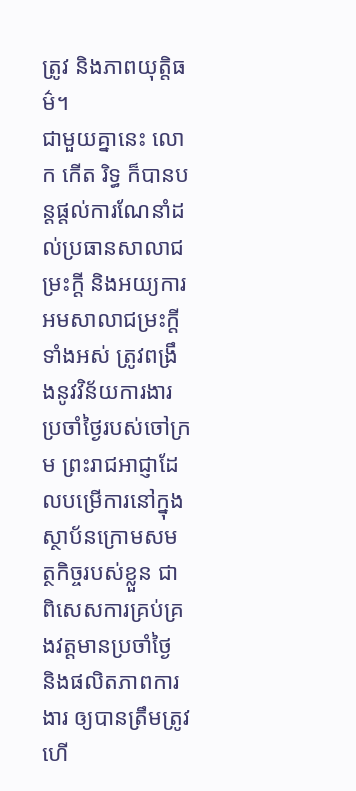ត្រូវ និងភាពយុត្តិធម៌។
ជាមួយគ្នានេះ លោក កើត រិទ្ធ ក៏បានបន្តផ្តល់ការណែនាំដល់ប្រធានសាលាជម្រះក្តី និងអយ្យការអមសាលាជម្រះក្តីទាំងអស់ ត្រូវពង្រឹងនូវវិន័យការងារប្រចាំថ្ងៃរបស់ចៅក្រម ព្រះរាជអាជ្ញាដែលបម្រើការនៅក្នុងស្ថាប័នក្រោមសមត្ថកិច្ចរបស់ខ្លួន ជាពិសេសការគ្រប់គ្រងវត្តមានប្រចាំថ្ងៃ និងផលិតភាពការងារ ឲ្យបានត្រឹមត្រូវ ហើ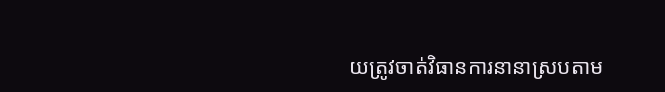យត្រូវចាត់វិធានការនានាស្របតាម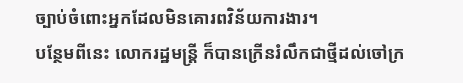ច្បាប់ចំពោះអ្នកដែលមិនគោរពវិន័យការងារ។
បន្ថែមពីនេះ លោករដ្ឋមន្រ្តី ក៏បានក្រើនរំលឹកជាថ្មីដល់ចៅក្រ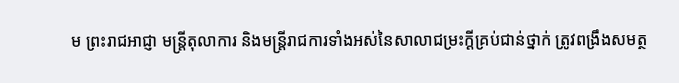ម ព្រះរាជអាជ្ញា មន្រ្តីតុលាការ និងមន្រ្តីរាជការទាំងអស់នៃសាលាជម្រះក្តីគ្រប់ជាន់ថ្នាក់ ត្រូវពង្រឹងសមត្ថ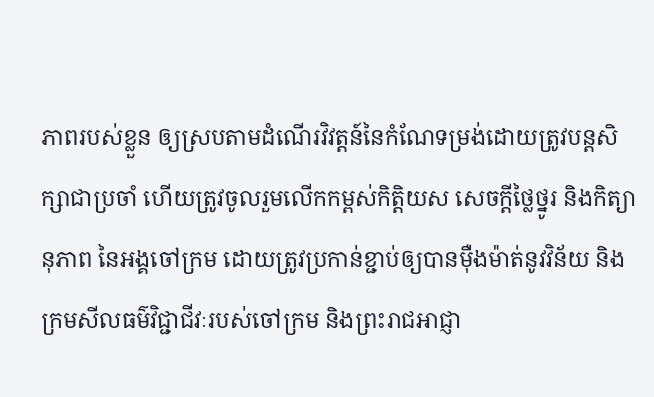ភាពរបស់ខ្លួន ឲ្យស្របតាមដំណើរវិវត្តន៍នៃកំណែទម្រង់ដោយត្រូវបន្តសិក្សាជាប្រចាំ ហើយត្រូវចូលរួមលើកកម្ពស់កិត្តិយស សេចក្តីថ្លៃថ្នូរ និងកិត្យានុភាព នៃអង្គចៅក្រម ដោយត្រូវប្រកាន់ខ្ជាប់ឲ្យបានម៉ឺងម៉ាត់នូវវិន័យ និងក្រមសីលធម៌វិជ្ជាជីវៈរបស់ចៅក្រម និងព្រះរាជអាជ្ញា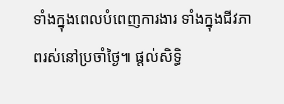ទាំងក្នុងពេលបំពេញការងារ ទាំងក្នុងជីវភាពរស់នៅប្រចាំថ្ងៃ៕ ផ្តល់សិទ្ធិ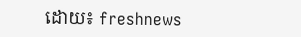ដោយ៖ freshnews